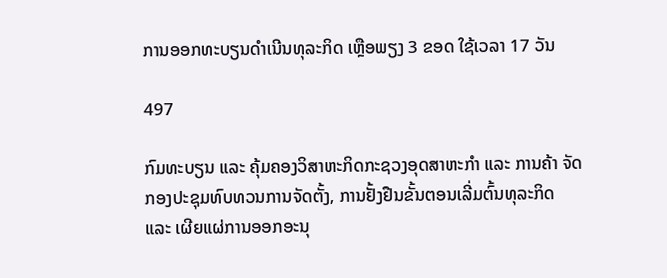ການອອກທະບຽນດໍາເນີນທຸລະກິດ ເຫຼືອພຽງ 3 ຂອດ ໃຊ້ເວລາ 17 ວັນ

497

ກົມທະບຽນ ແລະ ຄຸ້ມຄອງວິສາຫະກິດກະຊວງອຸດສາຫະກຳ ແລະ ການຄ້າ ຈັດກອງປະຊຸມທົບທວນການຈັດຕັ້ງ, ການຢັ້ງຢືນຂັ້ນຕອນເລີ່ມຕົ້ນທຸລະກິດ ແລະ ເຜີຍແຜ່ການອອກອະນຸ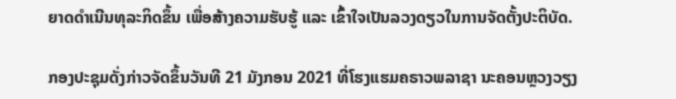ຍາດດໍາເນີນທຸລະກິດຂຶ້ນ ເພື່ອສ້າງຄວາມຮັບຮູ້ ແລະ ເຂົ້າໃຈເປັນລວງດຽວໃນການຈັດຕັ້ງປະຕິບັດ.

ກອງປະຊຸມດັ່ງກ່າວຈັດຂຶ້ນວັນທີ 21 ມັງກອນ 2021 ທີ່ໂຮງແຮມຄຣາວພລາຊາ ນະຄອນຫຼວງວຽງ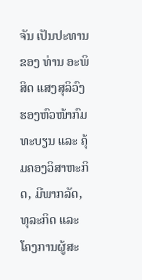ຈັນ ເປັນປະທານຂອງ ທ່ານ ອະພິສິດ ແສງສຸລິວົງ ຮອງຫົວໜ້າກົມທະບຽນ ແລະ ຄຸ້ມຄອງວິສາຫະກິດ, ມີພາກລັດ, ທຸລະກິດ ແລະ ໂຄງການຜູ້ສະ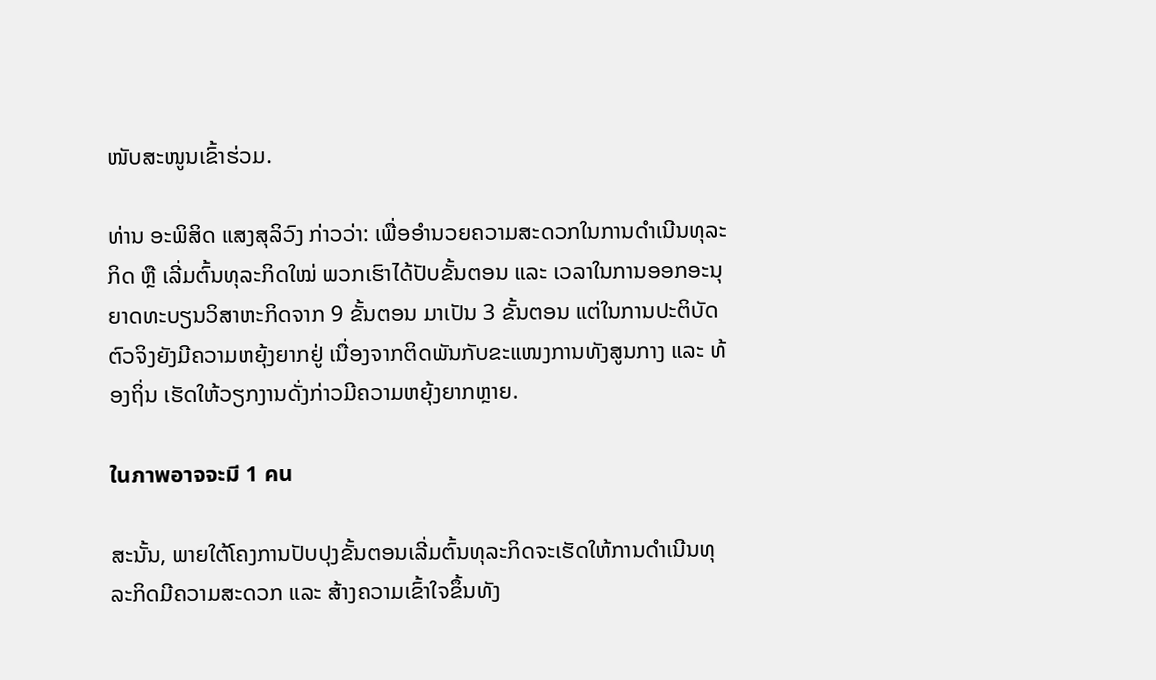ໜັບສະໜູນເຂົ້າຮ່ວມ.

ທ່ານ ອະພິສິດ ແສງສຸລິວົງ ກ່າວວ່າ: ເພື່ອອໍານວຍຄວາມສະດວກໃນການດໍາເນີນທຸລະກິດ ຫຼື ເລີ່ມຕົ້ນທຸລະກິດໃໝ່ ພວກເຮົາໄດ້ປັບຂັ້ນຕອນ ແລະ ເວລາໃນການອອກອະນຸຍາດທະບຽນວິສາຫະກິດຈາກ 9 ຂັ້ນຕອນ ມາເປັນ 3 ຂັ້ນຕອນ ແຕ່ໃນການປະຕິບັດຕົວຈິງຍັງມີຄວາມຫຍຸ້ງຍາກຢູ່ ເນື່ອງຈາກຕິດພັນກັບຂະແໜງການທັງສູນກາງ ແລະ ທ້ອງຖິ່ນ ເຮັດໃຫ້ວຽກງານດັ່ງກ່າວມີຄວາມຫຍຸ້ງຍາກຫຼາຍ.

ในภาพอาจจะมี 1 คน

ສະນັ້ນ, ພາຍໃຕ້ໂຄງການປັບປຸງຂັ້ນຕອນເລີ່ມຕົ້ນທຸລະກິດຈະເຮັດໃຫ້ການດໍາເນີນທຸລະກິດມີຄວາມສະດວກ ແລະ ສ້າງຄວາມເຂົ້າໃຈຂຶ້ນທັງ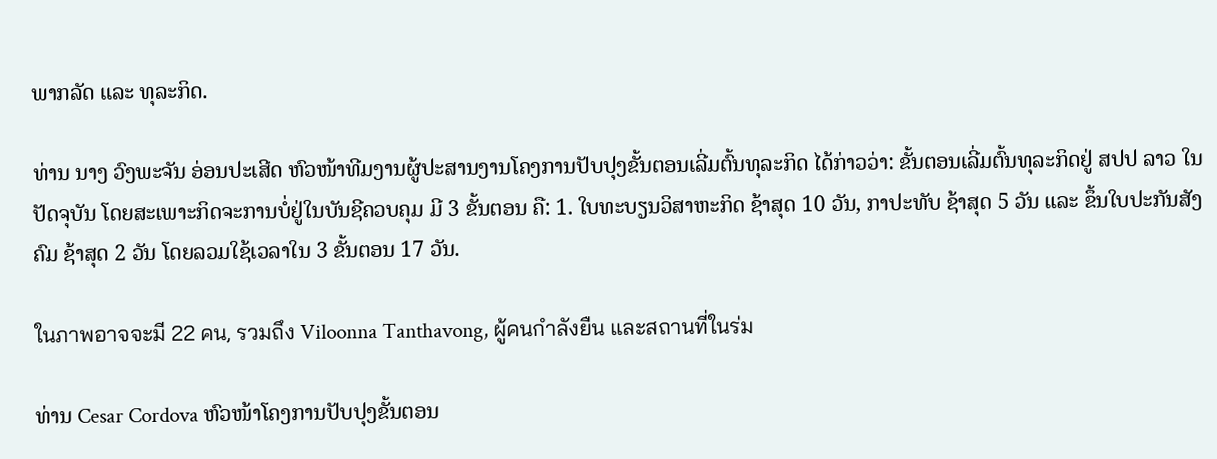ພາກລັດ ແລະ ທຸລະກິດ.

ທ່ານ ນາງ ວົງພະຈັນ ອ່ອນປະເສີດ ຫົວໜ້າທີມງານຜູ້ປະສານງານໂຄງການປັບປຸງຂັ້ນຕອນເລີ່ມຕົ້ນທຸລະກິດ ໄດ້ກ່າວວ່າ: ຂັ້ນຕອນເລີ່ມຕົ້ນທຸລະກິດຢູ່ ສປປ ລາວ ໃນປັດຈຸບັນ ໂດຍສະເພາະກິດຈະການບໍ່ຢູ່ໃນບັນຊີຄວບຄຸມ ມີ 3 ຂັ້ນຕອນ ຄື: 1. ໃບທະບຽນວິສາຫະກິດ ຊ້າສຸດ 10 ວັນ, ກາປະທັບ ຊ້າສຸດ 5 ວັນ ແລະ ຂຶ້ນໃບປະກັນສັງຄົມ ຊ້າສຸດ 2 ວັນ ໂດຍລວມໃຊ້ເວລາໃນ 3 ຂັ້ນຕອນ 17 ວັນ.

ในภาพอาจจะมี 22 คน, รวมถึง Viloonna Tanthavong, ผู้คนกำลังยืน และสถานที่ในร่ม

ທ່ານ Cesar Cordova ຫົວໜ້າໂຄງການປັບປຸງຂັ້ນຕອນ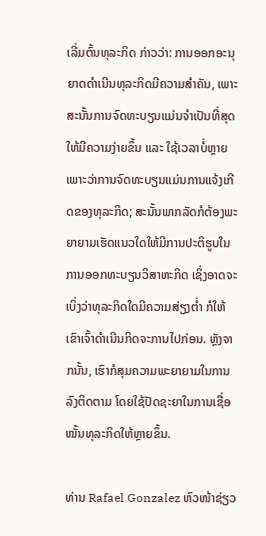ເລີ່ມຕົ້ນທຸລະກິດ ກ່າວວ່າ: ການອອກອະນຸຍາດດໍາເນີນທຸລະກິດມີຄວາມສໍາຄັນ, ເພາະສະນັ້ນການຈົດທະບຽນແມ່ນຈໍາເປັນທີ່ສຸດໃຫ້ມີຄວາມງ່າຍຂຶ້ນ ແລະ ໃຊ້ເວລາບໍ່ຫຼາຍ ເພາະວ່າການຈົດທະບຽນແມ່ນການແຈ້ງເກີດຂອງທຸລະກິດ; ສະນັ້ນພາກລັດກໍຕ້ອງພະຍາຍາມເຮັດແນວໃດໃຫ້ມີການປະຕິຮູບໃນການອອກທະບຽນວິສາຫະກິດ ເຊິ່ງອາດຈະເບິ່ງວ່າທຸລະກິດໃດມີຄວາມສ່ຽງຕໍ່າ ກໍໃຫ້ເຂົາເຈົ້າດໍາເນີນກິດຈະການໄປກ່ອນ. ຫຼັງຈາກນັ້ນ, ເຮົາກໍສຸມຄວາມພະຍາຍາມໃນການລົງຕິດຕາມ ໂດຍໃຊ້ປັດຊະຍາໃນການເຊື່ອໝັ້ນທຸລະກິດໃຫ້ຫຼາຍຂຶ້ນ.

ທ່ານ Rafael Gonzalez ຫົວໜ້າຊ່ຽວ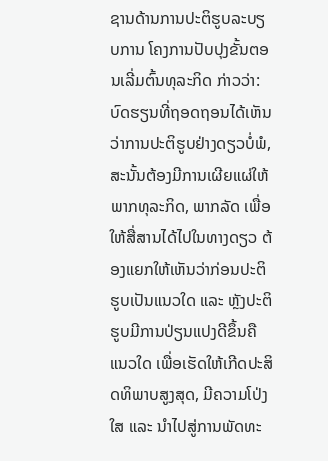ຊານດ້ານການປະຕິຮູບລະບຽບການ ໂຄງການປັບປຸງຂັ້ນຕອນເລີ່ມຕົ້ນທຸລະກິດ ກ່າວວ່າ: ບົດຮຽນທີ່ຖອດຖອນໄດ້ເຫັນວ່າການປະຕິຮູບຢ່າງດຽວບໍ່ພໍ, ສະນັ້ນຕ້ອງມີການເຜີຍແຜ່ໃຫ້ພາກທຸລະກິດ, ພາກລັດ ເພື່ອໃຫ້ສື່ສານໄດ້ໄປໃນທາງດຽວ ຕ້ອງແຍກໃຫ້ເຫັນວ່າກ່ອນປະຕິຮູບເປັນແນວໃດ ແລະ ຫຼັງປະຕິຮູບມີການປ່ຽນແປງດີຂຶ້ນຄືແນວໃດ ເພື່ອເຮັດໃຫ້ເກີດປະສິດທິພາບສູງສຸດ, ມີຄວາມໂປ່ງໃສ ແລະ ນໍາໄປສູ່ການພັດທະ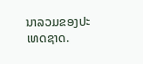ນາລວມຂອງປະເທດຊາດ.